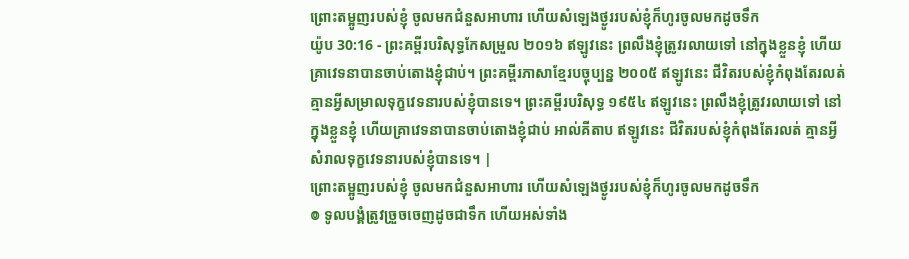ព្រោះតម្អូញរបស់ខ្ញុំ ចូលមកជំនួសអាហារ ហើយសំឡេងថ្ងូររបស់ខ្ញុំក៏ហូរចូលមកដូចទឹក
យ៉ូប 30:16 - ព្រះគម្ពីរបរិសុទ្ធកែសម្រួល ២០១៦ ឥឡូវនេះ ព្រលឹងខ្ញុំត្រូវរលាយទៅ នៅក្នុងខ្លួនខ្ញុំ ហើយគ្រាវេទនាបានចាប់តោងខ្ញុំជាប់។ ព្រះគម្ពីរភាសាខ្មែរបច្ចុប្បន្ន ២០០៥ ឥឡូវនេះ ជីវិតរបស់ខ្ញុំកំពុងតែរលត់ គ្មានអ្វីសម្រាលទុក្ខវេទនារបស់ខ្ញុំបានទេ។ ព្រះគម្ពីរបរិសុទ្ធ ១៩៥៤ ឥឡូវនេះ ព្រលឹងខ្ញុំត្រូវរលាយទៅ នៅក្នុងខ្លួនខ្ញុំ ហើយគ្រាវេទនាបានចាប់តោងខ្ញុំជាប់ អាល់គីតាប ឥឡូវនេះ ជីវិតរបស់ខ្ញុំកំពុងតែរលត់ គ្មានអ្វីសំរាលទុក្ខវេទនារបស់ខ្ញុំបានទេ។ |
ព្រោះតម្អូញរបស់ខ្ញុំ ចូលមកជំនួសអាហារ ហើយសំឡេងថ្ងូររបស់ខ្ញុំក៏ហូរចូលមកដូចទឹក
៙ ទូលបង្គំត្រូវច្រួចចេញដូចជាទឹក ហើយអស់ទាំង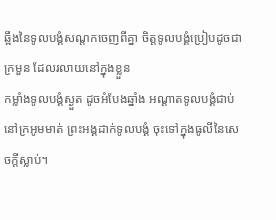ឆ្អឹងនៃទូលបង្គំសណ្តកចេញពីគ្នា ចិត្តទូលបង្គំប្រៀបដូចជាក្រមួន ដែលរលាយនៅក្នុងខ្លួន
កម្លាំងទូលបង្គំស្ងួត ដូចអំបែងឆ្នាំង អណ្ដាតទូលបង្គំជាប់នៅក្រអូមមាត់ ព្រះអង្គដាក់ទូលបង្គំ ចុះទៅក្នុងធូលីនៃសេចក្ដីស្លាប់។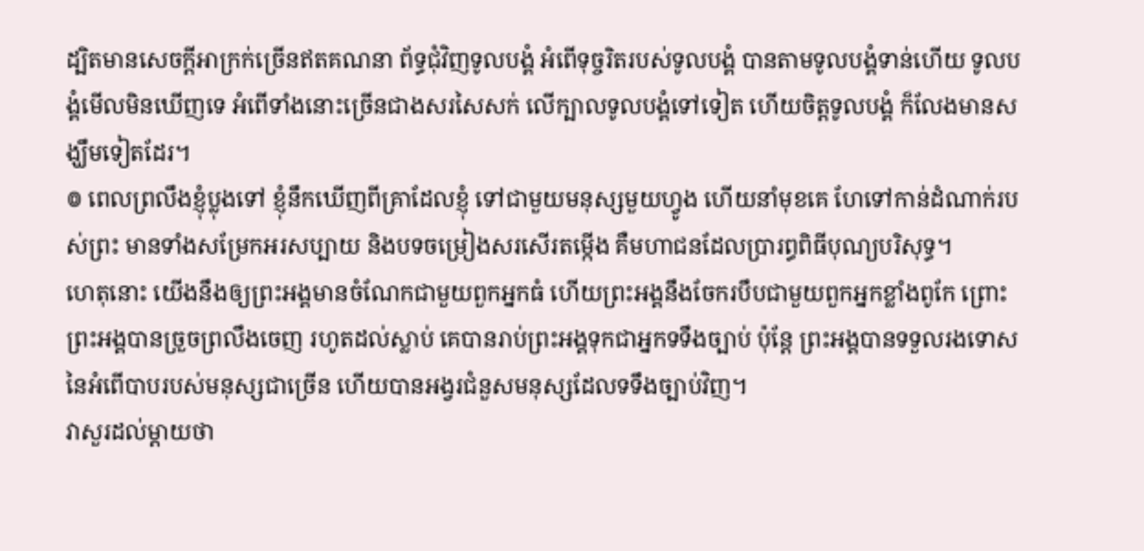ដ្បិតមានសេចក្ដីអាក្រក់ច្រើនឥតគណនា ព័ទ្ធជុំវិញទូលបង្គំ អំពើទុច្ចរិតរបស់ទូលបង្គំ បានតាមទូលបង្គំទាន់ហើយ ទូលបង្គំមើលមិនឃើញទេ អំពើទាំងនោះច្រើនជាងសរសៃសក់ លើក្បាលទូលបង្គំទៅទៀត ហើយចិត្តទូលបង្គំ ក៏លែងមានសង្ឃឹមទៀតដែរ។
៙ ពេលព្រលឹងខ្ញុំប្លុងទៅ ខ្ញុំនឹកឃើញពីគ្រាដែលខ្ញុំ ទៅជាមួយមនុស្សមួយហ្វូង ហើយនាំមុខគេ ហែទៅកាន់ដំណាក់របស់ព្រះ មានទាំងសម្រែកអរសប្បាយ និងបទចម្រៀងសរសើរតម្កើង គឺមហាជនដែលប្រារព្ធពិធីបុណ្យបរិសុទ្ធ។
ហេតុនោះ យើងនឹងឲ្យព្រះអង្គមានចំណែកជាមួយពួកអ្នកធំ ហើយព្រះអង្គនឹងចែករបឹបជាមួយពួកអ្នកខ្លាំងពូកែ ព្រោះព្រះអង្គបានច្រួចព្រលឹងចេញ រហូតដល់ស្លាប់ គេបានរាប់ព្រះអង្គទុកជាអ្នកទទឹងច្បាប់ ប៉ុន្តែ ព្រះអង្គបានទទួលរងទោស នៃអំពើបាបរបស់មនុស្សជាច្រើន ហើយបានអង្វរជំនួសមនុស្សដែលទទឹងច្បាប់វិញ។
វាសួរដល់ម្តាយថា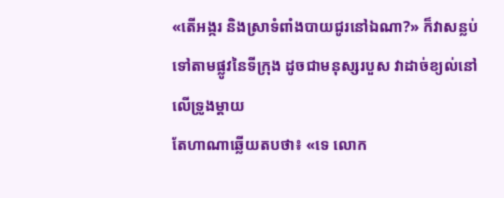«តើអង្ករ និងស្រាទំពាំងបាយជូរនៅឯណា?» ក៏វាសន្លប់ទៅតាមផ្លូវនៃទីក្រុង ដូចជាមនុស្សរបួស វាដាច់ខ្យល់នៅលើទ្រូងម្តាយ
តែហាណាឆ្លើយតបថា៖ «ទេ លោក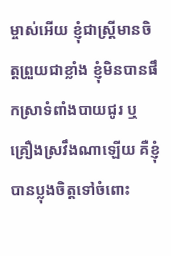ម្ចាស់អើយ ខ្ញុំជាស្ត្រីមានចិត្តព្រួយជាខ្លាំង ខ្ញុំមិនបានផឹកស្រាទំពាំងបាយជូរ ឬគ្រឿងស្រវឹងណាឡើយ គឺខ្ញុំបានប្លុងចិត្តទៅចំពោះ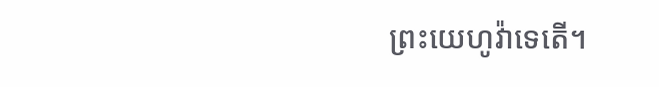ព្រះយេហូវ៉ាទេតើ។